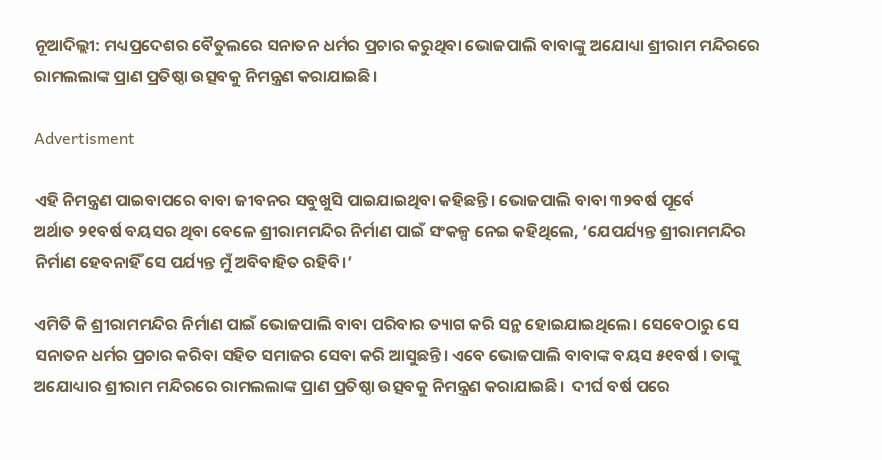ନୂଆଦିଲ୍ଲୀ: ମଧ୍ୟପ୍ରଦେଶର ବୈତୁଲରେ ସନାତନ ଧର୍ମର ପ୍ରଚାର କରୁଥିବା ଭୋଜପାଲି ବାବାଙ୍କୁ ଅଯୋଧ୍ୟା ଶ୍ରୀରାମ ମନ୍ଦିରରେ ରାମଲଲାଙ୍କ ପ୍ରାଣ ପ୍ରତିଷ୍ଠା ଉତ୍ସବକୁ ନିମନ୍ତ୍ରଣ କରାଯାଇଛି।

Advertisment

ଏହି ନିମନ୍ତ୍ରଣ ପାଇବାପ‌ରେ ବାବା ଜୀବନର ସବୁଖୁସି ପାଇଯାଇଥିବା କହିଛନ୍ତି। ଭୋଜପାଲି ବାବା ୩୨ବର୍ଷ ପୂର୍ବେ ଅର୍ଥାତ ‌୨୧ବର୍ଷ ବୟସର ଥିବା ବେଳେ ଶ୍ରୀରାମମନ୍ଦିର ନିର୍ମାଣ ପାଇଁ ସଂକଳ୍ପ ନେଇ କହିଥିଲେ, ‘ଯେପର୍ଯ୍ୟନ୍ତ ଶ୍ରୀରାମମନ୍ଦିର ନିର୍ମାଣ ହେବନାହିଁ ସେ ପର୍ଯ୍ୟନ୍ତ ମୁଁ ଅବିବାହିତ ରହିବି।’

ଏମିତି କି ଶ୍ରୀରାମମନ୍ଦିର ନିର୍ମାଣ ପାଇଁ ଭୋଜପାଲି ବାବା ପରିବାର ତ୍ୟାଗ କରି ସନ୍ଥ ହୋଇଯାଇଥିଲେ। ସେବେଠାରୁ ସେ ସନାତନ ଧର୍ମର ପ୍ରଚାର କରିବା ସହିତ ସମାଜର ସେବା କରି ଆସୁଛନ୍ତି। ଏବେ ଭୋଜପାଲି ବାବାଙ୍କ ବୟସ ୫୧ବର୍ଷ । ତାଙ୍କୁ ଅଯୋଧ୍ୟାର ଶ୍ରୀରାମ ମନ୍ଦିରରେ ରାମଲଲାଙ୍କ ପ୍ରାଣ ପ୍ରତିଷ୍ଠା ଉତ୍ସବକୁ ନିମନ୍ତ୍ରଣ କରାଯାଇଛି।  ଦୀର୍ଘ ବର୍ଷ ପରେ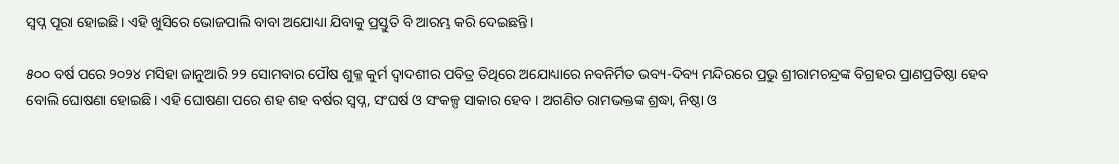ସ୍ବପ୍ନ ପୂରା ହୋଇଛି। ଏହି ଖୁସିରେ ଭୋଜପାଲି ବାବା ଅଯୋଧ୍ୟା ଯିବାକୁ ପ୍ରସ୍ତୁତି ବି ଆରମ୍ଭ କରି ଦେଇଛନ୍ତି।

୫୦୦ ବର୍ଷ ପରେ ୨୦୨୪ ମସିହା ଜାନୁଆରି ୨୨ ସୋମବାର ପୌଷ ଶୁକ୍ଳ କୁର୍ମ ଦ୍ୱାଦଶୀର ପବିତ୍ର ତିଥିରେ ଅଯୋଧ୍ୟାରେ ନବନିର୍ମିତ ଭବ୍ୟ-ଦିବ୍ୟ ମନ୍ଦିରରେ ପ୍ରଭୁ ଶ୍ରୀରାମଚନ୍ଦ୍ରଙ୍କ ବିଗ୍ରହର ପ୍ରାଣପ୍ରତିଷ୍ଠା ହେବ ବୋଲି ଘୋଷଣା ହୋଇଛି। ଏହି ଘୋଷଣା ପରେ ଶହ ଶହ ବର୍ଷର ସ୍ୱପ୍ନ, ସଂଘର୍ଷ ଓ ସଂକଳ୍ପ ସାକାର ହେବ । ଅଗଣିତ ରାମଭକ୍ତଙ୍କ ଶ୍ରଦ୍ଧା, ନିଷ୍ଠା ଓ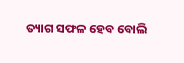ତ୍ୟାଗ ସଫଳ ହେବ ବୋଲି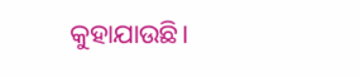କୁହାଯାଉଛି।